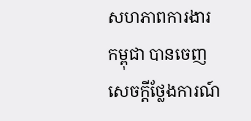សហភាពការងារកម្ពុជា បានចេញសេចក្ដីថ្លែងការណ៍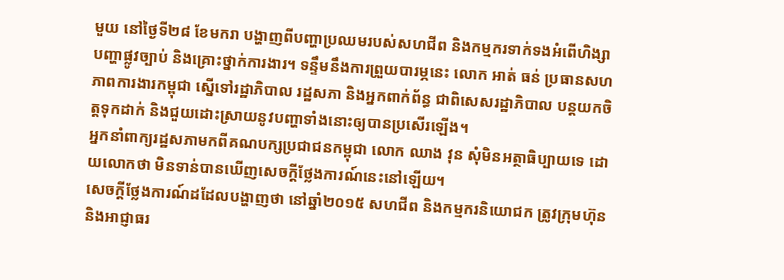មួយ នៅថ្ងៃទី២៨ ខែមករា បង្ហាញពីបញ្ហាប្រឈមរបស់សហជីព និងកម្មករទាក់ទងអំពើហិង្សា បញ្ហាផ្លូវច្បាប់ និងគ្រោះថ្នាក់ការងារ។ ទន្ទឹមនឹងការព្រួយបារម្ភនេះ លោក អាត់ ធន់ ប្រធានសហភាពការងារកម្ពុជា ស្នើទៅរដ្ឋាភិបាល រដ្ឋសភា និងអ្នកពាក់ព័ន្ធ ជាពិសេសរដ្ឋាភិបាល បន្តយកចិត្តទុកដាក់ និងជួយដោះស្រាយនូវបញ្ហាទាំងនោះឲ្យបានប្រសើរឡើង។
អ្នកនាំពាក្យរដ្ឋសភាមកពីគណបក្សប្រជាជនកម្ពុជា លោក ឈាង វុន សុំមិនអត្ថាធិប្បាយទេ ដោយលោកថា មិនទាន់បានឃើញសេចក្ដីថ្លែងការណ៍នេះនៅឡើយ។
សេចក្ដីថ្លែងការណ៍ដដែលបង្ហាញថា នៅឆ្នាំ២០១៥ សហជីព និងកម្មករនិយោជក ត្រូវក្រុមហ៊ុន និងអាជ្ញាធរ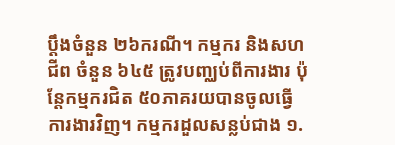ប្ដឹងចំនួន ២៦ករណី។ កម្មករ និងសហជីព ចំនួន ៦៤៥ ត្រូវបញ្ឈប់ពីការងារ ប៉ុន្តែកម្មករជិត ៥០ភាគរយបានចូលធ្វើការងារវិញ។ កម្មករដួលសន្លប់ជាង ១.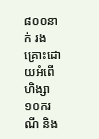៨០០នាក់ រងគ្រោះដោយអំពើហិង្សា ១០ករណី និង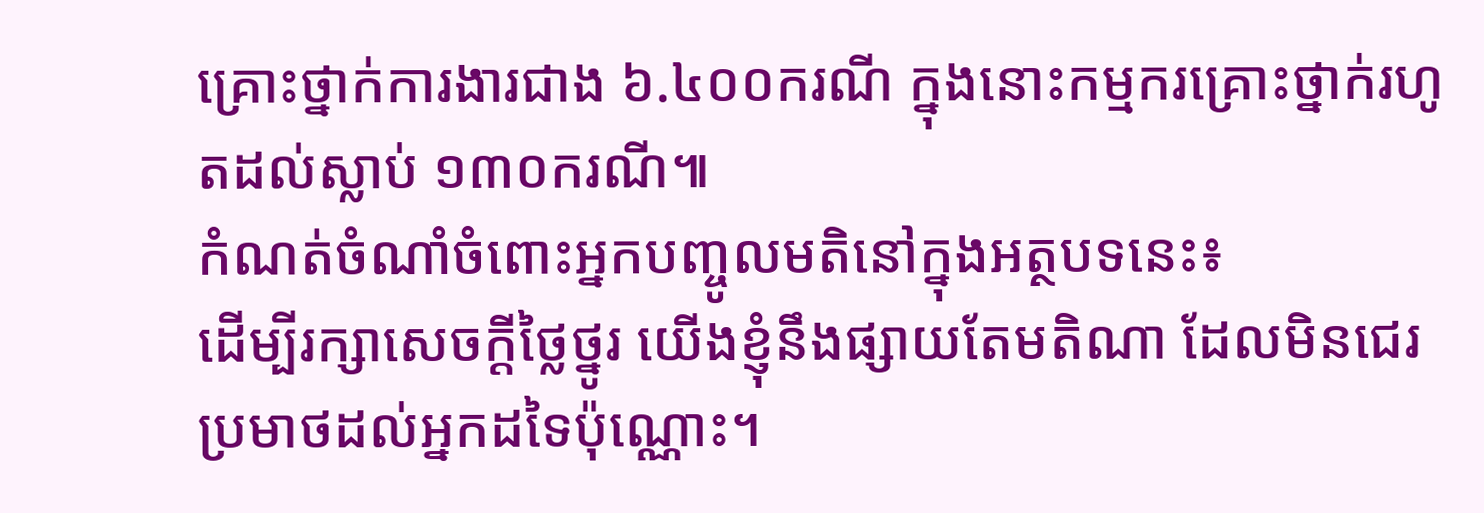គ្រោះថ្នាក់ការងារជាង ៦.៤០០ករណី ក្នុងនោះកម្មករគ្រោះថ្នាក់រហូតដល់ស្លាប់ ១៣០ករណី៕
កំណត់ចំណាំចំពោះអ្នកបញ្ចូលមតិនៅក្នុងអត្ថបទនេះ៖
ដើម្បីរក្សាសេចក្ដីថ្លៃថ្នូរ យើងខ្ញុំនឹងផ្សាយតែមតិណា ដែលមិនជេរប្រមាថដល់អ្នកដទៃប៉ុណ្ណោះ។